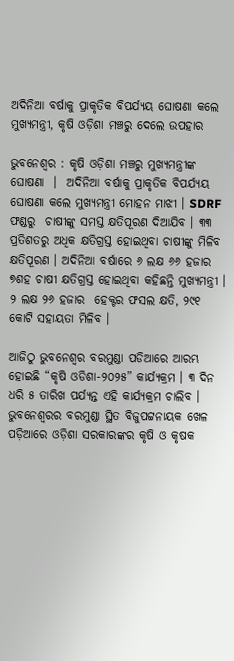ଅଦିନିଆ ବର୍ଷାକୁ ପ୍ରାକୃତିକ ବିପର୍ଯ୍ୟୟ ଘୋଷଣା କଲେ ମୁଖ୍ୟମନ୍ତ୍ରୀ, କୃଷି ଓଡ଼ିଶା ମଞ୍ଚରୁ ଦେଲେ ଉପହାର

ଭୁବନେଶ୍ୱର : କୃଷି ଓଡ଼ିଶା ମଞ୍ଚରୁ ମୁଖ୍ୟମନ୍ତ୍ରୀଙ୍କ ଘୋଷଣା  ।  ଅଦିନିଆ ବର୍ଷାକୁ ପ୍ରାକୃତିକ ବିପର୍ଯ୍ୟୟ ଘୋଷଣା କଲେ ମୁଖ୍ୟମନ୍ତ୍ରୀ ମୋହନ ମାଝୀ । SDRF  ଫଣ୍ଡରୁ  ଚାଷୀଙ୍କୁ ସମସ୍ତ କ୍ଷତିପୂରଣ ଦିଆଯିବ । ୩୩ ପ୍ରତିଶତରୁ ଅଧିକ କ୍ଷତିଗ୍ରସ୍ତ ହୋଇଥିବା ଚାଷୀଙ୍କୁ ମିଳିବ କ୍ଷତିପୂରଣ । ଅଦିନିଆ ବର୍ଷାରେ ୬ ଲକ୍ଷ ୬୬ ହଜାର ୭ଶହ ଚାଷୀ କ୍ଷତିଗ୍ରସ୍ତ ହୋଇଥିବା କହିଛନ୍ତି ମୁଖ୍ୟମନ୍ତ୍ରୀ । ୨ ଲକ୍ଷ ୨୬ ହଜାର  ହେକ୍ଟର ଫସଲ କ୍ଷତି, ୨୯୧ କୋଟି ସହାୟତା ମିଳିବ ।

ଆଜିଠୁ ଭୁବନେଶ୍ୱର ବରମୁଣ୍ଡା ପଡିଆରେ ଆରମ୍ଭ ହୋଇଛି “କୃଷି ଓଡିଶା-୨୦୨୫” କାର୍ଯ୍ୟକ୍ରମ । ୩ ଦିନ ଧରି ୫ ତାରିଖ ପର୍ଯ୍ୟନ୍ତ ଏହି କାର୍ଯ୍ୟକ୍ରମ ଚାଲିବ । ଭୁବନେଶ୍ୱରର ବରମୁଣ୍ଡା ସ୍ଥିତ ବିଜୁପଟ୍ଟନାୟକ ଖେଳ ପଡ଼ିଆରେ ଓଡ଼ିଶା ସରକାରଙ୍କର କୃଷି ଓ କୃଷକ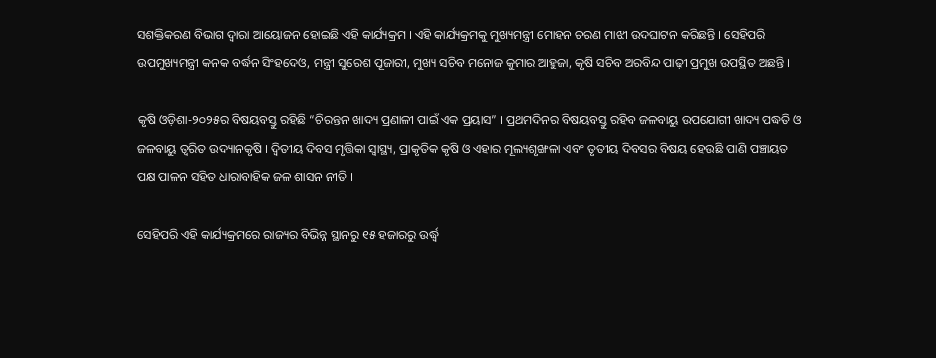ସଶକ୍ତିକରଣ ବିଭାଗ ଦ୍ଵାରା ଆୟୋଜନ ହୋଇଛି ଏହି କାର୍ଯ୍ୟକ୍ରମ । ଏହି କାର୍ଯ୍ୟକ୍ରମକୁ ମୁଖ୍ୟମନ୍ତ୍ରୀ ମୋହନ ଚରଣ ମାଝୀ ଉଦଘାଟନ କରିଛନ୍ତି । ସେହିପରି ଉପମୁଖ୍ୟମନ୍ତ୍ରୀ କନକ ବର୍ଦ୍ଧନ ସିଂହଦେଓ, ମନ୍ତ୍ରୀ ସୁରେଶ ପୂଜାରୀ, ମୁଖ୍ୟ ସଚିବ ମନୋଜ କୁମାର ଆହୁଜା, କୃଷି ସଚିବ ଅରବିନ୍ଦ ପାଢ଼ୀ ପ୍ରମୁଖ ଉପସ୍ଥିତ ଅଛନ୍ତି ।

କୃଷି ଓଡ଼ିଶା-୨୦୨୫ର ବିଷୟବସ୍ତୁ ରହିଛି “ଚିରନ୍ତନ ଖାଦ୍ୟ ପ୍ରଣାଳୀ ପାଇଁ ଏକ ପ୍ରୟାସ” । ପ୍ରଥମଦିନର ବିଷୟବସ୍ତୁ ରହିବ ଜଳବାୟୁ ଉପଯୋଗୀ ଖାଦ୍ୟ ପଦ୍ଧତି ଓ ଜଳବାୟୁ ତ୍ୱରିତ ଉଦ୍ୟାନକୃଷି । ଦ୍ୱିତୀୟ ଦିବସ ମୃତ୍ତିକା ସ୍ୱାସ୍ଥ୍ୟ, ପ୍ରାକୃତିକ କୃଷି ଓ ଏହାର ମୂଲ୍ୟଶୃଙ୍ଖଳା ଏବଂ ତୃତୀୟ ଦିବସର ବିଷୟ ହେଉଛି ପାଣି ପଞ୍ଚାୟତ ପକ୍ଷ ପାଳନ ସହିତ ଧାରାବାହିକ ଜଳ ଶାସନ ନୀତି ।

ସେହିପରି ଏହି କାର୍ଯ୍ୟକ୍ରମରେ ରାଜ୍ୟର ବିଭିନ୍ନ ସ୍ଥାନରୁ ୧୫ ହଜାରରୁ ଉର୍ଦ୍ଧ୍ବ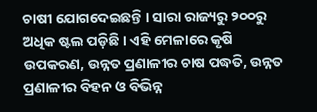ଚାଷୀ ଯୋଗଦେଇଛନ୍ତି । ସାରା ରାଜ୍ୟରୁ ୨୦୦ରୁ ଅଧିକ ଷ୍ଟଲ ପଡ଼ିଛି । ଏହି ମେଳାରେ କୃଷି ଉପକରଣ, ଉନ୍ନତ ପ୍ରଣାଳୀର ଚାଷ ପଦ୍ଧତି, ଉନ୍ନତ ପ୍ରଣାଳୀର ବିହନ ଓ ବିଭିନ୍ନ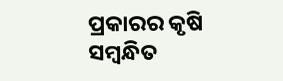ପ୍ରକାରର କୃଷି ସମ୍ବନ୍ଧିତ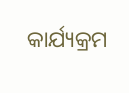କାର୍ଯ୍ୟକ୍ରମ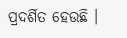ପ୍ରଦର୍ଶିତ ହେଉଛି ।